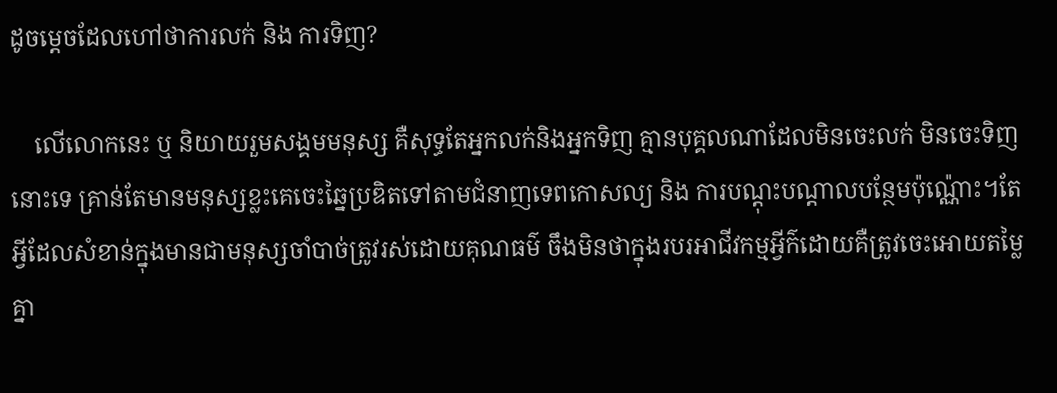ដូចម្ដេចដែលហៅថាការលក់ និង ការទិញ?

    លើលោកនេះ ឬ និយាយរួមសង្គមមនុស្ស គឺសុទ្ធតែអ្នកលក់និងអ្នកទិញ គ្មានបុគ្គលណាដែលមិនចេះលក់ មិនចេះទិញនោះទេ គ្រាន់តែមានមនុស្សខ្លះគេចេះឆ្នៃប្រឌិតទៅតាមជំនាញទេពកោសល្យ និង ការបណ្តុះបណ្តាលបន្ថែមប៉ុណ្ណ៉ោះ។តែអ្វីដែលសំខាន់ក្នុងមានជាមនុស្សចាំបាច់ត្រូវរស់ដោយគុណធម៌ ចឹងមិនថាក្នុងរបរអាជីវកម្មអ្វីក៌ដោយគឺត្រូវចេះអោយតម្លៃគ្នា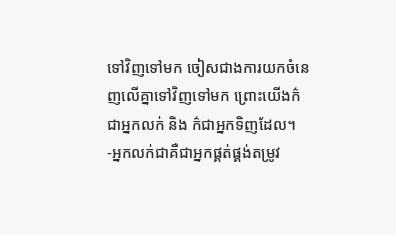ទៅវិញទៅមក ចៀសជាងការយកចំនេញលើគ្នាទៅវិញទៅមក ព្រោះយើងក៌ជាអ្នកលក់ និង ក៌ជាអ្នកទិញដែល។
-អ្នកលក់ជាគឺជាអ្នកផ្គត់ផ្គង់តម្រូវ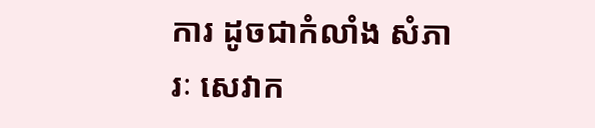ការ ដូចជាកំលាំង សំភារៈ សេវាក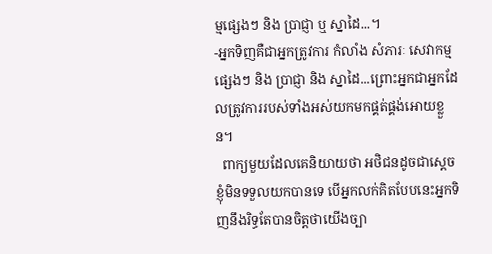ម្មផ្សេងៗ និង ប្រាជ្ញា ឬ ស្នាដៃ...។
-អ្នកទិញគឺជាអ្នកត្រូវការ កំលាំង សំភារៈ សេវាកម្មផ្សេងៗ និង ប្រាជ្ញា និង ស្នាដៃ...ព្រោះអ្នកជាអ្នកដែលត្រូវការរបស់ទាំងអស់យកមកផ្គត់ផ្គង់អោយខ្លួន។
  ពាក្យមួយដែលគេនិយាយថា អថិជនដូចជាស្តេចខ្ញុំមិនទទួលយកបានទេ បើអ្នកលក់គិតបែបនេះអ្នកទិញនឹងរិទ្ធតែបានចិត្តថាយើងច្បា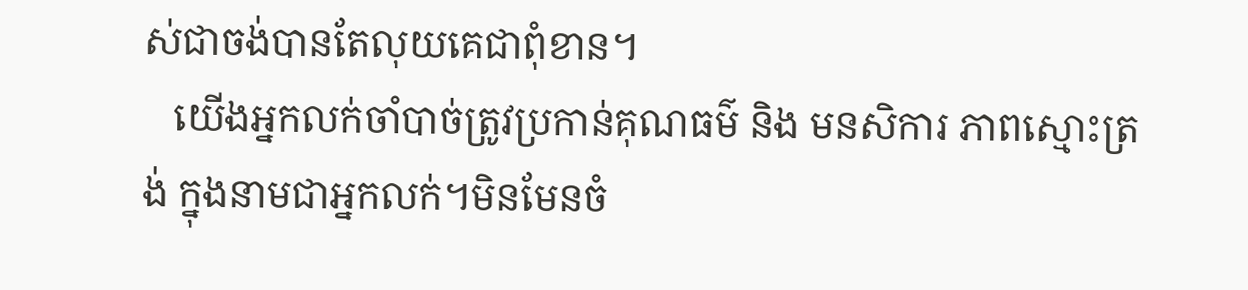ស់ជាចង់បានតែលុយគេជាពុំខាន។
   យើងអ្នកលក់ចាំបាច់ត្រូវប្រកាន់គុណធម៌ និង មនសិការ ភាពស្មោះត្រង់ ក្នុងនាមជាអ្នកលក់។មិនមែនចំ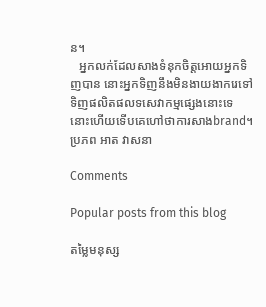ន។
   អ្នកលក់ដែលសាងទំនុកចិត្តអោយអ្នកទិញបាន នោះអ្នកទិញនឹងមិនងាយងាករេទៅទិញផលិតផលទសេវាកម្មផ្សេងនោះទេ នោះហើយទើបគេហៅថាការសាងbrand។
ប្រភព អាត វាសនា

Comments

Popular posts from this blog

តម្លៃមនុស្ស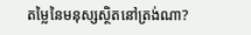តម្លៃនៃមនុស្សស្ថិតនៅត្រង់ណា?